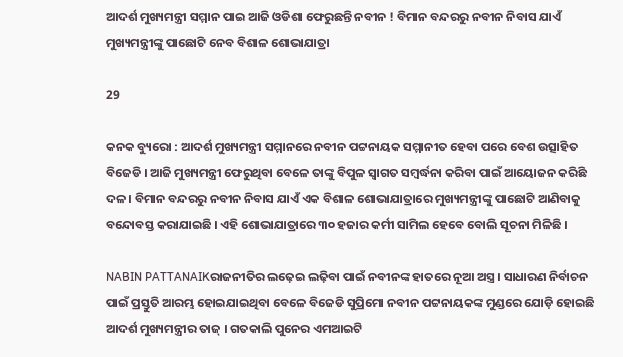ଆଦର୍ଶ ମୁଖ୍ୟମନ୍ତ୍ରୀ ସମ୍ମାନ ପାଇ ଆଜି ଓଡିଶା ଫେରୁଛନ୍ତି ନବୀନ ! ବିମାନ ବନ୍ଦରରୁ ନବୀନ ନିବାସ ଯାଏଁ ମୁଖ୍ୟମନ୍ତ୍ରୀଙ୍କୁ ପାଛୋଟି ନେବ ବିଶାଳ ଶୋଭାଯାତ୍ରା

29

କନକ ବ୍ୟୁରୋ : ଆଦର୍ଶ ମୁଖ୍ୟମନ୍ତ୍ରୀ ସମ୍ମାନରେ ନବୀନ ପଟ୍ଟନାୟକ ସମ୍ମାନୀତ ହେବା ପରେ ବେଶ ଉତ୍ସାହିତ ବିଜେଡି । ଆଜି ମୁଖ୍ୟମନ୍ତ୍ରୀ ଫେରୁଥିବା ବେଳେ ତାଙ୍କୁ ବିପୁଳ ସ୍ୱାଗତ ସମ୍ବର୍ଦ୍ଧନା କରିବା ପାଇଁ ଆୟୋଜନ କରିଛି ଦଳ । ବିମାନ ବନ୍ଦରରୁ ନବୀନ ନିବାସ ଯାଏଁ ଏକ ବିଶାଳ ଶୋଭାଯାତ୍ରାରେ ମୁଖ୍ୟମନ୍ତ୍ରୀଙ୍କୁ ପାଛୋଟି ଆଣିବାକୁ ବନ୍ଦୋବସ୍ତ କରାଯାଇଛି । ଏହି ଶୋଭାଯାତ୍ରାରେ ୩୦ ହଜାର କର୍ମୀ ସାମିଲ ହେବେ ବୋଲି ସୂଚନା ମିଳିଛି ।

NABIN PATTANAIKରାଜନୀତିର ଲଢ଼େଇ ଲଢ଼ିବା ପାଇଁ ନବୀନଙ୍କ ହାତରେ ନୂଆ ଅସ୍ତ୍ର । ସାଧାରଣ ନିର୍ବାଚନ ପାଇଁ ପ୍ରସ୍ତୁତି ଆରମ୍ଭ ହୋଇଯାଇଥିବା ବେଳେ ବିଜେଡି ସୁପ୍ରିମୋ ନବୀନ ପଟ୍ଟନାୟକଙ୍କ ମୁଣ୍ଡରେ ଯୋଡ଼ି ହୋଇଛି ଆଦର୍ଶ ମୁଖ୍ୟମନ୍ତ୍ରୀର ତାଜ୍ । ଗତକାଲି ପୁନେର ଏମଆଇଟି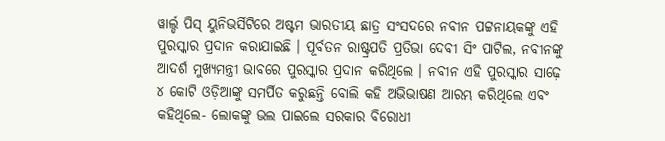ୱାର୍ଲ୍ଡ ପିସ୍ ୟୁନିଭର୍ସିଟିରେ ଅଷ୍ଟମ ଭାରତୀୟ ଛାତ୍ର ସଂସଦରେ ନବୀନ ପଟ୍ଟନାୟକଙ୍କୁ ଏହି ପୁରସ୍କାର ପ୍ରଦାନ କରାଯାଇଛି । ପୂର୍ବତନ ରାଷ୍ଟ୍ରପତି ପ୍ରତିଭା ଦେବୀ ସିଂ ପାଟିଲ, ନବୀନଙ୍କୁ ଆଦର୍ଶ ମୁଖ୍ୟମନ୍ତ୍ରୀ ଭାବରେ ପୁରସ୍କାର ପ୍ରଦାନ କରିଥିଲେ । ନବୀନ ଏହି ପୁରସ୍କାର ସାଢ଼େ ୪ କୋଟି ଓଡ଼ିଆଙ୍କୁ ସମର୍ପିତ କରୁଛନ୍ତି ବୋଲି କହି ଅଭିଭାଷଣ ଆରମ୍ଭ କରିଥିଲେ ଏବଂ କହିଥିଲେ- ଲୋକଙ୍କୁ ଭଲ ପାଇଲେ ସରକାର ବିରୋଧୀ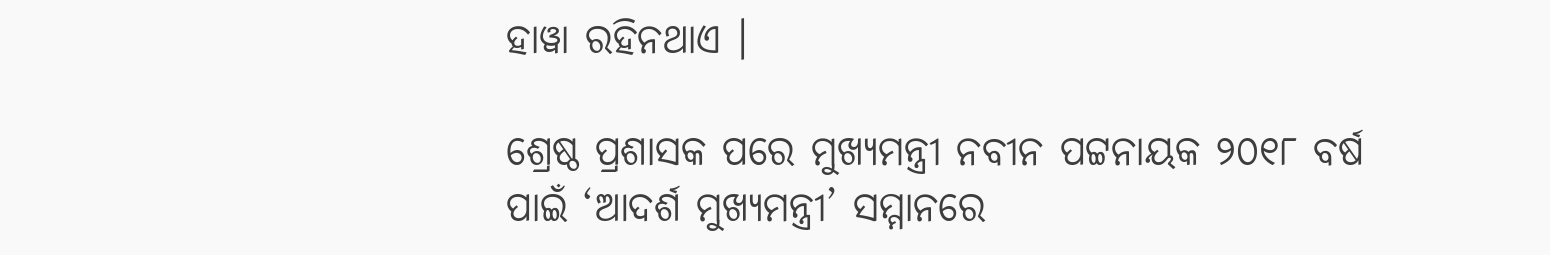ହାୱା ରହିନଥାଏ ।

ଶ୍ରେଷ୍ଠ ପ୍ରଶାସକ ପରେ ମୁଖ୍ୟମନ୍ତ୍ରୀ ନବୀନ ପଟ୍ଟନାୟକ ୨୦୧୮ ବର୍ଷ ପାଇଁ ‘ଆଦର୍ଶ ମୁଖ୍ୟମନ୍ତ୍ରୀ’ ସମ୍ମାନରେ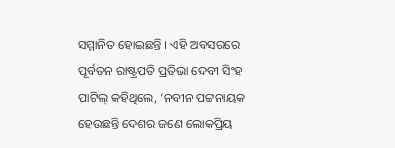ସମ୍ମାନିତ ହୋଇଛନ୍ତି । ଏହି ଅବସରରେ ପୂର୍ବତନ ରାଷ୍ଟ୍ରପତି ପ୍ରତିଭା ଦେବୀ ସିଂହ ପାଟିଲ୍ କହିଥିଲେ, ‘ନବୀନ ପଟ୍ଟନାୟକ ହେଉଛନ୍ତି ଦେଶର ଜଣେ ଲୋକପ୍ରିୟ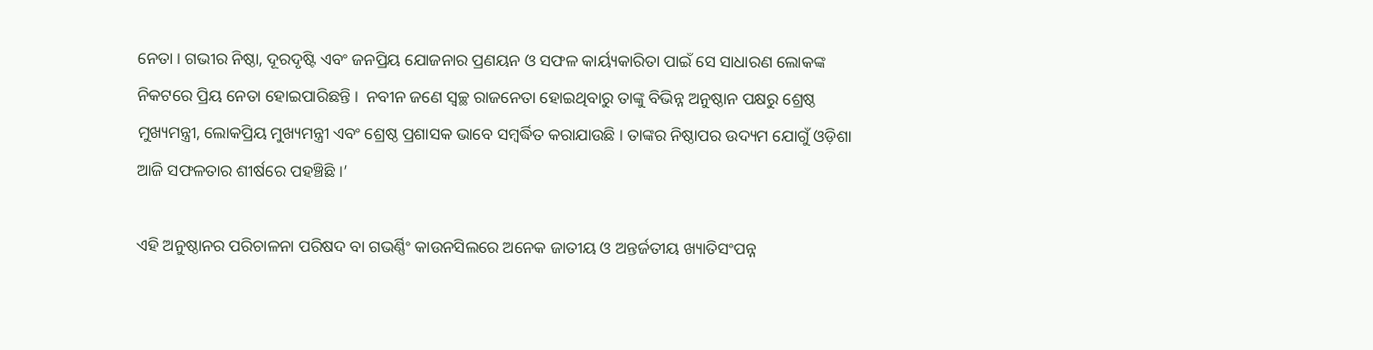ନେତା । ଗଭୀର ନିଷ୍ଠା, ଦୂରଦୃଷ୍ଟି ଏବଂ ଜନପ୍ରିୟ ଯୋଜନାର ପ୍ରଣୟନ ଓ ସଫଳ କାର୍ୟ୍ୟକାରିତା ପାଇଁ ସେ ସାଧାରଣ ଲୋକଙ୍କ ନିକଟରେ ପ୍ରିୟ ନେତା ହୋଇପାରିଛନ୍ତି ।  ନବୀନ ଜଣେ ସ୍ୱଚ୍ଛ ରାଜନେତା ହୋଇଥିବାରୁ ତାଙ୍କୁ ବିଭିନ୍ନ ଅନୁଷ୍ଠାନ ପକ୍ଷରୁ ଶ୍ରେଷ୍ଠ ମୁଖ୍ୟମନ୍ତ୍ରୀ, ଲୋକପ୍ରିୟ ମୁଖ୍ୟମନ୍ତ୍ରୀ ଏବଂ ଶ୍ରେଷ୍ଠ ପ୍ରଶାସକ ଭାବେ ସମ୍ବର୍ଦ୍ଧିତ କରାଯାଉଛି । ତାଙ୍କର ନିଷ୍ଠାପର ଉଦ୍ୟମ ଯୋଗୁଁ ଓଡ଼ିଶା ଆଜି ସଫଳତାର ଶୀର୍ଷରେ ପହଞ୍ଚିଛି ।’

ଏହି ଅନୁଷ୍ଠାନର ପରିଚାଳନା ପରିଷଦ ବା ଗଭର୍ଣ୍ଣିଂ କାଉନସିଲରେ ଅନେକ ଜାତୀୟ ଓ ଅନ୍ତର୍ଜତୀୟ ଖ୍ୟାତିସଂପନ୍ନ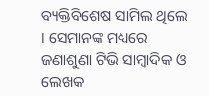ବ୍ୟକ୍ତିବିଶେଷ ସାମିଲ ଥିଲେ । ସେମାନଙ୍କ ମଧ୍ୟରେ ଜଣାଶୁଣା ଟିଭି ସାମ୍ବାଦିକ ଓ ଲେଖକ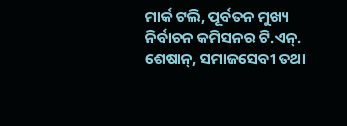ମାର୍କ ଟଲି, ପୂର୍ବତନ ମୁଖ୍ୟ ନିର୍ବାଚନ କମିସନର ଟି.ଏନ୍. ଶେଷାନ୍, ସମାଜସେବୀ ତଥା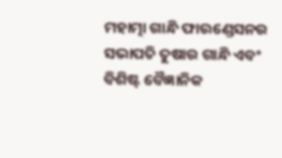ମହାତ୍ମା ଗାନ୍ଧି ଫାଉଣ୍ଡେସନର ସଭାପତି ତୁଷାର ଗାନ୍ଧି ଏବଂ ବିଶିଷ୍ଟ ବୈଜ୍ଞାନିକ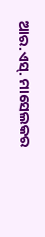ଆର.ଏସ୍. ମାସେଲକର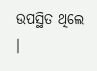ଉପସ୍ଥିତ ଥିଲେ ।